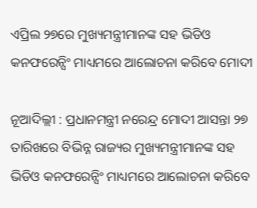ଏପ୍ରିଲ ୨୭ରେ ମୁଖ୍ୟମନ୍ତ୍ରୀମାନଙ୍କ ସହ ଭିଡିଓ କନଫରେନ୍ସିଂ ମାଧ୍ୟମରେ ଆଲୋଚନା କରିବେ ମୋଦୀ

ନୂଆଦିଲ୍ଲୀ : ପ୍ରଧାନମନ୍ତ୍ରୀ ନରେନ୍ଦ୍ର ମୋଦୀ ଆସନ୍ତା ୨୭ ତାରିଖରେ ବିଭିନ୍ନ ରାଜ୍ୟର ମୁଖ୍ୟମନ୍ତ୍ରୀମାନଙ୍କ ସହ ଭିଡିଓ କନଫରେନ୍ସିଂ ମାଧ୍ୟମରେ ଆଲୋଚନା କରିବେ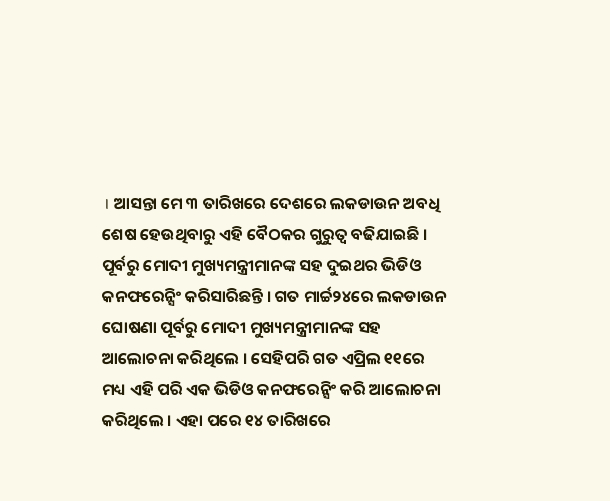। ଆସନ୍ତା ମେ ୩ ତାରିଖରେ ଦେଶରେ ଲକଡାଉନ ଅବଧି ଶେଷ ହେଉଥିବାରୁ ଏହି ବୈଠକର ଗୁରୁତ୍ୱ ବଢିଯାଇଛି ।
ପୂର୍ବରୁ ମୋଦୀ ମୁଖ୍ୟମନ୍ତ୍ରୀମାନଙ୍କ ସହ ଦୁଇଥର ଭିଡିଓ କନଫରେନ୍ସିଂ କରିସାରିଛନ୍ତି । ଗତ ମାର୍ଚ୍ଚ୨୪ରେ ଲକଡାଉନ ଘୋଷଣା ପୂର୍ବରୁ ମୋଦୀ ମୁଖ୍ୟମନ୍ତ୍ରୀମାନଙ୍କ ସହ ଆଲୋଚନା କରିଥିଲେ । ସେହିପରି ଗତ ଏପ୍ରିଲ ୧୧ରେ ମଧ୍ୟ ଏହି ପରି ଏକ ଭିଡିଓ କନଫରେନ୍ସିଂ କରି ଆଲୋଚନା କରିଥିଲେ । ଏହା ପରେ ୧୪ ତାରିଖରେ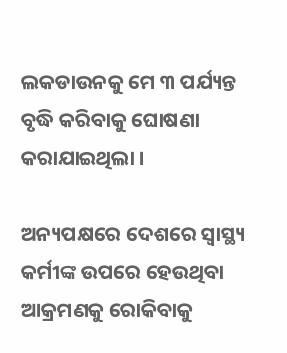ଲକଡାଉନକୁ ମେ ୩ ପର୍ଯ୍ୟନ୍ତ ବୃଦ୍ଧି କରିବାକୁ ଘୋଷଣା କରାଯାଇଥିଲା ।

ଅନ୍ୟପକ୍ଷରେ ଦେଶରେ ସ୍ୱାସ୍ଥ୍ୟ କର୍ମୀଙ୍କ ଉପରେ ହେଉଥିବା ଆକ୍ରମଣକୁ ରୋକିବାକୁ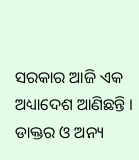ସରକାର ଆଜି ଏକ ଅଧ୍ୟାଦେଶ ଆଣିଛନ୍ତି । ଡାକ୍ତର ଓ ଅନ୍ୟ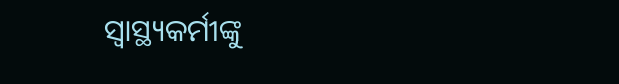ସ୍ୱାସ୍ଥ୍ୟକର୍ମୀଙ୍କୁ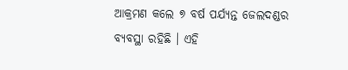ଆକ୍ରମଣ କଲେ ୭ ବର୍ଷ ପର୍ଯ୍ୟନ୍ତ ଜେଲଦଣ୍ଡର ବ୍ୟବସ୍ଥା ରହିଛି । ଏହି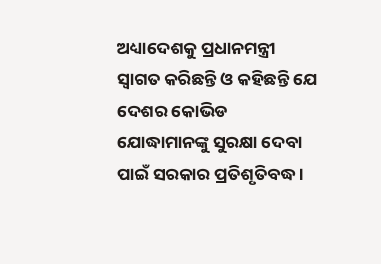ଅଧ୍ୟାଦେଶକୁ ପ୍ରଧାନମନ୍ତ୍ରୀ ସ୍ୱାଗତ କରିଛନ୍ତି ଓ କହିଛନ୍ତି ଯେ ଦେଶର କୋଭିଡ ଯୋଦ୍ଧାମାନଙ୍କୁ ସୁରକ୍ଷା ଦେବା ପାଇଁ ସରକାର ପ୍ରତିଶୃତିବଦ୍ଧ ।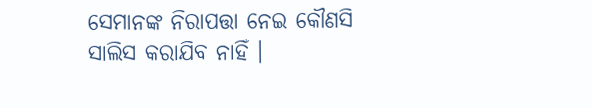ସେମାନଙ୍କ ନିରାପତ୍ତା ନେଇ କୌଣସି ସାଲିସ କରାଯିବ ନାହିଁ ।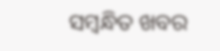ସମ୍ବନ୍ଧିତ ଖବର